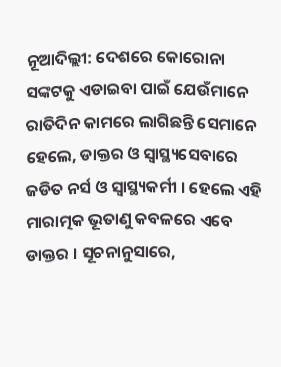ନୂଆଦିଲ୍ଲୀ: ଦେଶରେ କୋରୋନା ସଙ୍କଟକୁ ଏଡାଇବା ପାଇଁ ଯେଉଁମାନେ ରାତିଦିନ କାମରେ ଲାଗିଛନ୍ତି ସେମାନେ ହେଲେ, ଡାକ୍ତର ଓ ସ୍ବାସ୍ଥ୍ୟସେବାରେ ଜଡିତ ନର୍ସ ଓ ସ୍ବାସ୍ଥ୍ୟକର୍ମୀ । ହେଲେ ଏହି ମାରାତ୍ମକ ଭୂତାଣୁ କବଳରେ ଏବେ ଡାକ୍ତର । ସୂଚନାନୁସାରେ,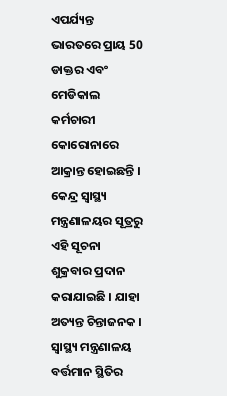ଏପର୍ଯ୍ୟନ୍ତ ଭାରତରେ ପ୍ରାୟ 50 ଡାକ୍ତର ଏବଂ ମେଡିକାଲ କର୍ମଚାରୀ କୋରୋନାରେ ଆକ୍ରାନ୍ତ ହୋଇଛନ୍ତି । କେନ୍ଦ୍ର ସ୍ବାସ୍ଥ୍ୟ ମନ୍ତ୍ରଣାଳୟର ସୂତ୍ରରୁ ଏହି ସୂଚନା ଶୁକ୍ରବାର ପ୍ରଦାନ କରାଯାଇଛି । ଯାହା ଅତ୍ୟନ୍ତ ଚିନ୍ତାଜନକ ।
ସ୍ବାସ୍ଥ୍ୟ ମନ୍ତ୍ରଣାଳୟ ବର୍ତ୍ତମାନ ସ୍ଥିତିର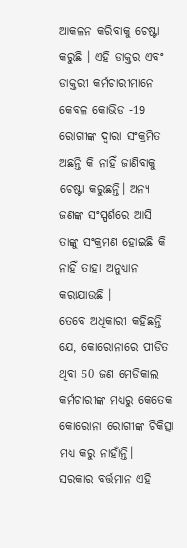ଆକଳନ କରିବାକୁ ଚେଷ୍ଟା କରୁଛି । ଏହି ଡାକ୍ତର ଏବଂ ଡାକ୍ତରୀ କର୍ମଚାରୀମାନେ କେବଳ କୋଭିଡ -19 ରୋଗୀଙ୍କ ଦ୍ବାରା ସଂକ୍ରମିତ ଅଛନ୍ତି କି ନାହିଁ ଜାଣିବାକୁ ଚେଷ୍ଟା କରୁଛନ୍ତି। ଅନ୍ୟ ଜଣଙ୍କ ସଂସ୍ପର୍ଶରେ ଆସି ତାଙ୍କୁ ସଂକ୍ରମଣ ହୋଇଛି କି ନାହିଁ ତାହା ଅନୁଧ୍ୟାନ କରାଯାଉଛି ।
ତେବେ ଅଧିକାରୀ କହିଛନ୍ତି ଯେ, କୋରୋନାରେ ପୀଡିତ ଥିବା 50 ଜଣ ମେଡିକାଲ କର୍ମଚାରୀଙ୍କ ମଧ୍ୟରୁ କେତେକ କୋରୋନା ରୋଗୀଙ୍କ ଚିକିତ୍ସା ମଧ୍ୟ କରୁ ନାହାଁନ୍ତି।
ସରକାର ବର୍ତ୍ତମାନ ଏହି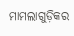ମାମଲାଗୁଡ଼ିକର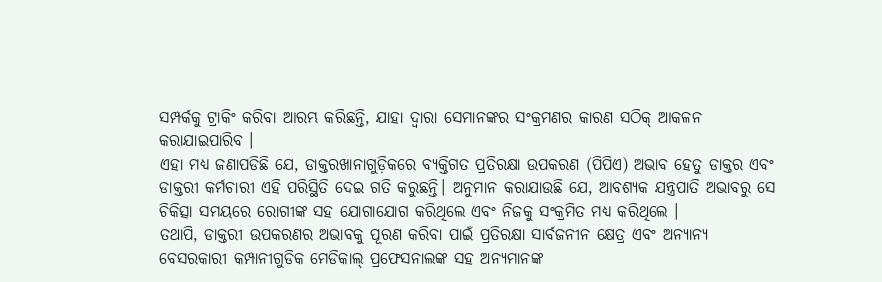ସମ୍ପର୍କକୁ ଟ୍ରାକିଂ କରିବା ଆରମ୍ଭ କରିଛନ୍ତି, ଯାହା ଦ୍ବାରା ସେମାନଙ୍କର ସଂକ୍ରମଣର କାରଣ ସଠିକ୍ ଆକଳନ କରାଯାଇପାରିବ ।
ଏହା ମଧ୍ୟ ଜଣାପଡିଛି ଯେ, ଡାକ୍ତରଖାନାଗୁଡ଼ିକରେ ବ୍ୟକ୍ତିଗତ ପ୍ରତିରକ୍ଷା ଉପକରଣ (ପିପିଏ) ଅଭାବ ହେତୁ ଡାକ୍ତର ଏବଂ ଡାକ୍ତରୀ କର୍ମଚାରୀ ଏହି ପରିସ୍ଥିତି ଦେଇ ଗତି କରୁଛନ୍ତି। ଅନୁମାନ କରାଯାଉଛି ଯେ, ଆବଶ୍ୟକ ଯନ୍ତ୍ରପାତି ଅଭାବରୁ ସେ ଚିକିତ୍ସା ସମୟରେ ରୋଗୀଙ୍କ ସହ ଯୋଗାଯୋଗ କରିଥିଲେ ଏବଂ ନିଜକୁ ସଂକ୍ରମିତ ମଧ୍ୟ କରିଥିଲେ ।
ତଥାପି, ଡାକ୍ତରୀ ଉପକରଣର ଅଭାବକୁ ପୂରଣ କରିବା ପାଇଁ ପ୍ରତିରକ୍ଷା ସାର୍ବଜନୀନ କ୍ଷେତ୍ର ଏବଂ ଅନ୍ୟାନ୍ୟ ବେସରକାରୀ କମ୍ପାନୀଗୁଡିକ ମେଡିକାଲ୍ ପ୍ରଫେସନାଲଙ୍କ ସହ ଅନ୍ୟମାନଙ୍କ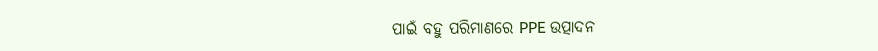ପାଇଁ ବହୁ ପରିମାଣରେ PPE ଉତ୍ପାଦନ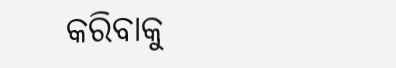କରିବାକୁ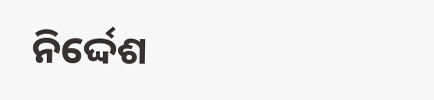ନିର୍ଦ୍ଦେଶ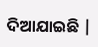ଦିଆଯାଇଛି |